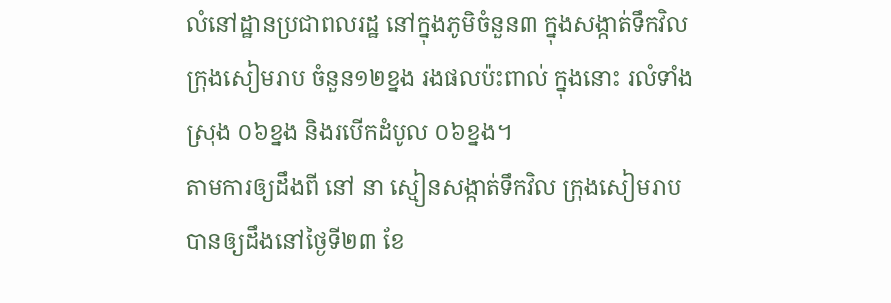លំនៅដ្ឋានប្រជាពលរដ្ឋ នៅក្នុងភូមិចំនួន៣ ក្នុងសង្កាត់ទឹកវិល ក្រុងសៀមរាប ចំនួន១២ខ្នង រងផលប៉ះពាល់ ក្នុងនោះ រលំទាំងស្រុង ០៦ខ្នង និងរបើកដំបូល ០៦ខ្នង។
តាមការឲ្យដឹងពី នៅ នា ស្មៀនសង្កាត់ទឹកវិល ក្រុងសៀមរាប បានឲ្យដឹងនៅថ្ងៃទី២៣ ខែ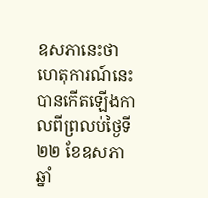ឧសភានេះថា ហេតុការណ៍នេះបានកើតឡើងកាលពីព្រលប់ថ្ងៃទី២២ ខែឧសភា ឆ្នាំ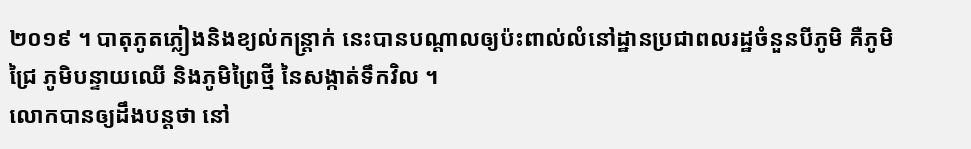២០១៩ ។ បាតុភូតភ្លៀងនិងខ្យល់កន្ត្រាក់ នេះបានបណ្តាលឲ្យប៉ះពាល់លំនៅដ្ឋានប្រជាពលរដ្ឋចំនួនបីភូមិ គឺភូមិជ្រៃ ភូមិបន្ទាយឈើ និងភូមិព្រៃថ្មី នៃសង្កាត់ទឹកវិល ។
លោកបានឲ្យដឹងបន្តថា នៅ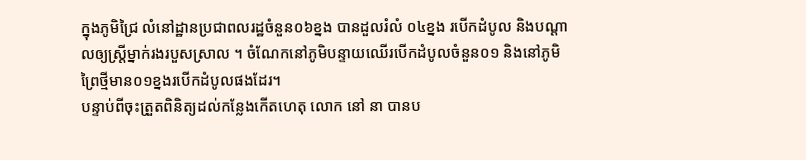ក្នុងភូមិជ្រៃ លំនៅដ្ឋានប្រជាពលរដ្ឋចំនួន០៦ខ្នង បានដួលរំលំ ០៤ខ្នង របើកដំបូល និងបណ្ដាលឲ្យស្ត្រីម្នាក់រងរបួសស្រាល ។ ចំណែកនៅភូមិបន្ទាយឈើរបើកដំបូលចំនួន០១ និងនៅភូមិព្រៃថ្មីមាន០១ខ្នងរបើកដំបូលផងដែរ។
បន្ទាប់ពីចុះត្រួតពិនិត្យដល់កន្លែងកើតហេតុ លោក នៅ នា បានប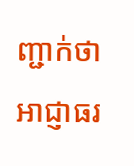ញ្ជាក់ថា អាជ្ញាធរ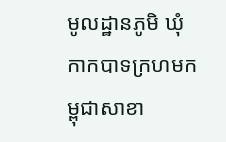មូលដ្ឋានភូមិ ឃុំ កាកបាទក្រហមកម្ពុជាសាខា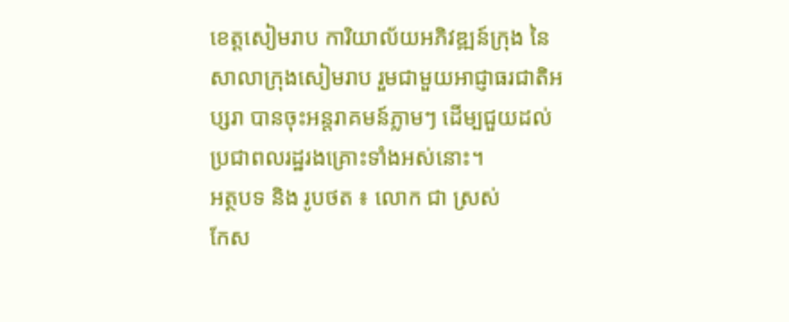ខេត្តសៀមរាប ការិយាល័យអភិវឌ្ឍន៍ក្រុង នៃសាលាក្រុងសៀមរាប រួមជាមួយអាជ្ញាធរជាតិអប្សរា បានចុះអន្តរាគមន៍ភ្លាមៗ ដើម្បជួយដល់ប្រជាពលរដ្ឋរងគ្រោះទាំងអស់នោះ។
អត្ថបទ និង រូបថត ៖ លោក ជា ស្រស់
កែស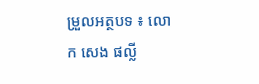ម្រួលអត្ថបទ ៖ លោក សេង ផល្លី